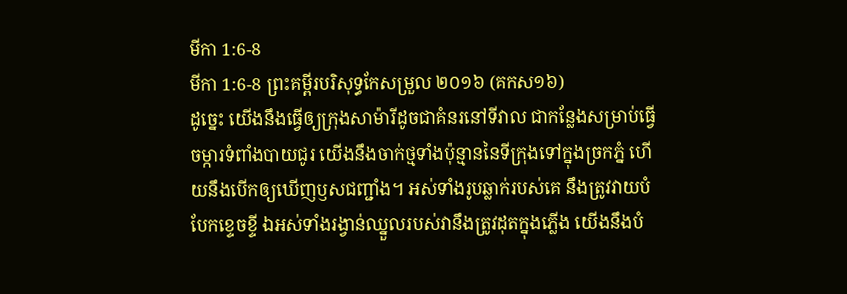មីកា 1:6-8
មីកា 1:6-8 ព្រះគម្ពីរបរិសុទ្ធកែសម្រួល ២០១៦ (គកស១៦)
ដូច្នេះ យើងនឹងធ្វើឲ្យក្រុងសាម៉ារីដូចជាគំនរនៅទីវាល ជាកន្លែងសម្រាប់ធ្វើចម្ការទំពាំងបាយជូរ យើងនឹងចាក់ថ្មទាំងប៉ុន្មាននៃទីក្រុងទៅក្នុងច្រកភ្នំ ហើយនឹងបើកឲ្យឃើញឫសជញ្ជាំង។ អស់ទាំងរូបឆ្លាក់របស់គេ នឹងត្រូវវាយបំបែកខ្ទេចខ្ទី ឯអស់ទាំងរង្វាន់ឈ្នួលរបស់វានឹងត្រូវដុតក្នុងភ្លើង យើងនឹងបំ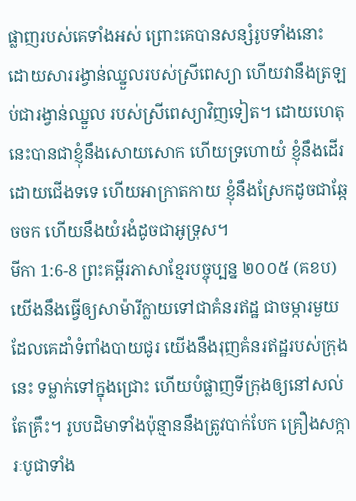ផ្លាញរបស់គេទាំងអស់ ព្រោះគេបានសន្សំរូបទាំងនោះ ដោយសាររង្វាន់ឈ្នួលរបស់ស្រីពេស្យា ហើយវានឹងត្រឡប់ជារង្វាន់ឈ្នួល របស់ស្រីពេស្យាវិញទៀត។ ដោយហេតុនេះបានជាខ្ញុំនឹងសោយសោក ហើយទ្រហោយំ ខ្ញុំនឹងដើរដោយជើងទទេ ហើយអាក្រាតកាយ ខ្ញុំនឹងស្រែកដូចជាឆ្កែចចក ហើយនឹងយំរងំដូចជាអូទ្រុស។
មីកា 1:6-8 ព្រះគម្ពីរភាសាខ្មែរបច្ចុប្បន្ន ២០០៥ (គខប)
យើងនឹងធ្វើឲ្យសាម៉ារីក្លាយទៅជាគំនរឥដ្ឋ ជាចម្ការមួយដែលគេដាំទំពាំងបាយជូរ យើងនឹងរុញគំនរឥដ្ឋរបស់ក្រុងនេះ ទម្លាក់ទៅក្នុងជ្រោះ ហើយបំផ្លាញទីក្រុងឲ្យនៅសល់តែគ្រឹះ។ រូបបដិមាទាំងប៉ុន្មាននឹងត្រូវបាក់បែក គ្រឿងសក្ការៈបូជាទាំង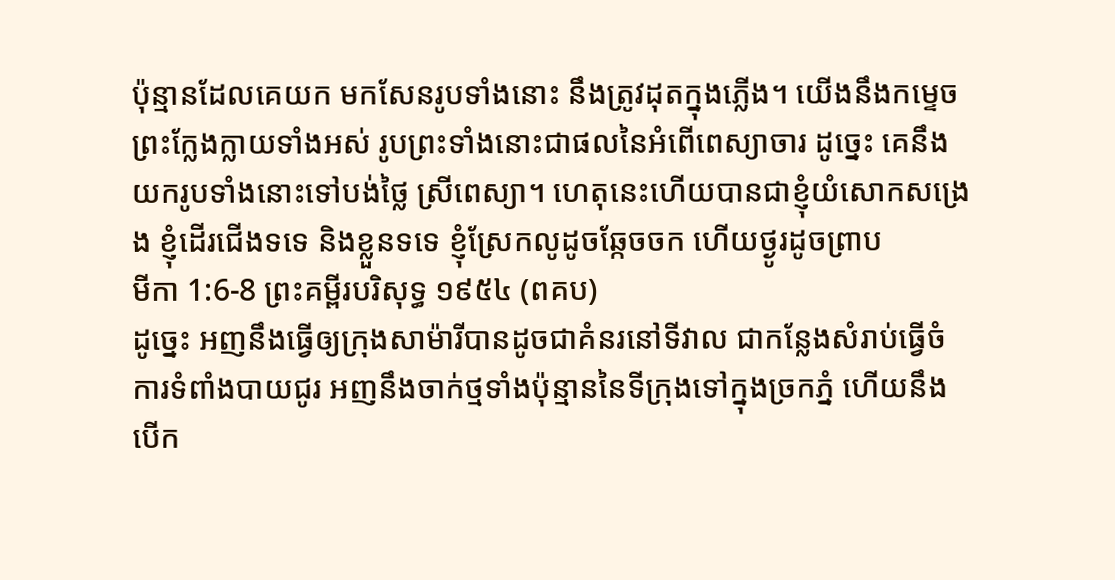ប៉ុន្មានដែលគេយក មកសែនរូបទាំងនោះ នឹងត្រូវដុតក្នុងភ្លើង។ យើងនឹងកម្ទេចព្រះក្លែងក្លាយទាំងអស់ រូបព្រះទាំងនោះជាផលនៃអំពើពេស្យាចារ ដូច្នេះ គេនឹងយករូបទាំងនោះទៅបង់ថ្លៃ ស្រីពេស្យា។ ហេតុនេះហើយបានជាខ្ញុំយំសោកសង្រេង ខ្ញុំដើរជើងទទេ និងខ្លួនទទេ ខ្ញុំស្រែកលូដូចឆ្កែចចក ហើយថ្ងូរដូចព្រាប
មីកា 1:6-8 ព្រះគម្ពីរបរិសុទ្ធ ១៩៥៤ (ពគប)
ដូច្នេះ អញនឹងធ្វើឲ្យក្រុងសាម៉ារីបានដូចជាគំនរនៅទីវាល ជាកន្លែងសំរាប់ធ្វើចំការទំពាំងបាយជូរ អញនឹងចាក់ថ្មទាំងប៉ុន្មាននៃទីក្រុងទៅក្នុងច្រកភ្នំ ហើយនឹងបើក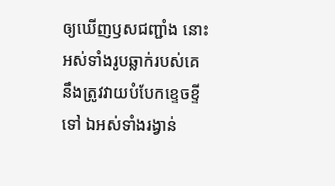ឲ្យឃើញឫសជញ្ជាំង នោះអស់ទាំងរូបឆ្លាក់របស់គេ នឹងត្រូវវាយបំបែកខ្ទេចខ្ទីទៅ ឯអស់ទាំងរង្វាន់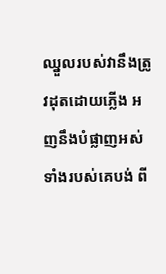ឈ្នួលរបស់វានឹងត្រូវដុតដោយភ្លើង អញនឹងបំផ្លាញអស់ទាំងរបស់គេបង់ ពី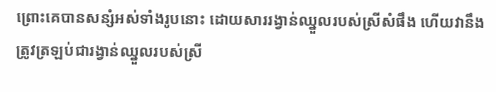ព្រោះគេបានសន្សំអស់ទាំងរូបនោះ ដោយសាររង្វាន់ឈ្នួលរបស់ស្រីសំផឹង ហើយវានឹងត្រូវត្រឡប់ជារង្វាន់ឈ្នួលរបស់ស្រី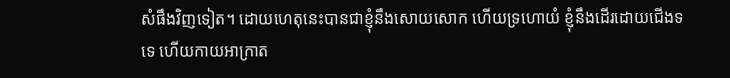សំផឹងវិញទៀត។ ដោយហេតុនេះបានជាខ្ញុំនឹងសោយសោក ហើយទ្រហោយំ ខ្ញុំនឹងដើរដោយជើងទទេ ហើយកាយអាក្រាត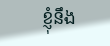ខ្ញុំនឹង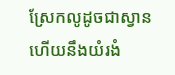ស្រែកលូដូចជាស្វាន ហើយនឹងយំរងំ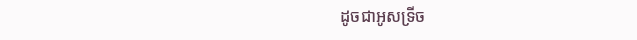ដូចជាអូសទ្រីច